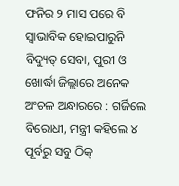ଫନିର ୨ ମାସ ପରେ ବି ସ୍ବାଭାବିକ ହୋଇପାରୁନି ବିଦ୍ୟୁତ୍ ସେବା, ପୁରୀ ଓ ଖୋର୍ଦ୍ଧା ଜିଲ୍ଲାରେ ଅନେକ ଅଂଚଳ ଅନ୍ଧାରରେ : ଗର୍ଜିଲେ ବିରୋଧୀ, ମନ୍ତ୍ରୀ କହିଲେ ୪ ପୂର୍ବରୁ ସବୁ ଠିକ୍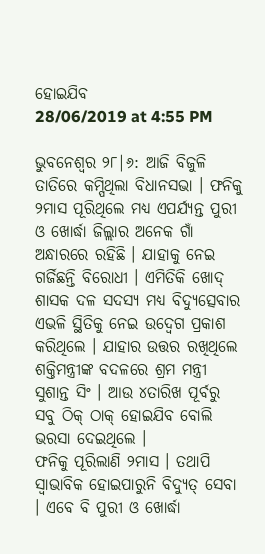ହୋଇଯିବ
28/06/2019 at 4:55 PM

ଭୁବନେଶ୍ବର ୨୮|୬: ଆଜି ବିଜୁଳି ତାତିରେ କମ୍ପିଥିଲା ବିଧାନସଭା । ଫନିକୁ ୨ମାସ ପୂରିଥିଲେ ମଧ୍ୟ ଏପର୍ଯ୍ୟନ୍ତ ପୁରୀ ଓ ଖୋର୍ଦ୍ଧା ଜିଲ୍ଲାର ଅନେକ ଗାଁ ଅନ୍ଧାରରେ ରହିଛି । ଯାହାକୁ ନେଇ ଗର୍ଜିଛନ୍ତି ବିରୋଧୀ । ଏମିତିକି ଖୋଦ୍ ଶାସକ ଦଳ ସଦସ୍ୟ ମଧ୍ୟ ବିଦ୍ୟୁତ୍ସେବାର ଏଭଳି ସ୍ଥିତିକୁ ନେଇ ଉଦ୍ବେଗ ପ୍ରକାଶ କରିଥିଲେ । ଯାହାର ଉତ୍ତର ରଖିଥିଲେ ଶକ୍ତିମନ୍ତ୍ରୀଙ୍କ ବଦଳରେ ଶ୍ରମ ମନ୍ତ୍ରୀ ସୁଶାନ୍ତ ସିଂ । ଆଉ ୪ତାରିଖ ପୂର୍ବରୁ ସବୁ ଠିକ୍ ଠାକ୍ ହୋଇଯିବ ବୋଲି ଭରସା ଦେଇଥିଲେ ।
ଫନିକୁ ପୂରିଲାଣି ୨ମାସ । ତଥାପି ସ୍ବାଭାବିକ ହୋଇପାରୁନି ବିଦ୍ୟୁତ୍ ସେବା । ଏବେ ବି ପୁରୀ ଓ ଖୋର୍ଦ୍ଧା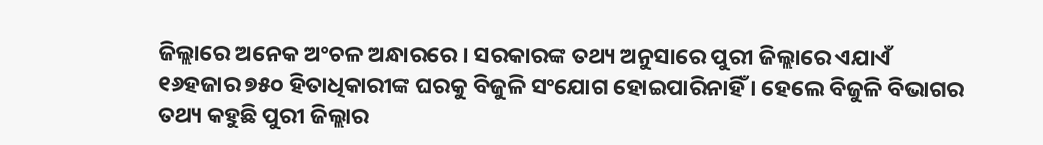ଜିଲ୍ଲାରେ ଅନେକ ଅଂଚଳ ଅନ୍ଧାରରେ । ସରକାରଙ୍କ ତଥ୍ୟ ଅନୁସାରେ ପୁରୀ ଜିଲ୍ଲାରେ ଏଯାଏଁ ୧୬ହଜାର ୭୫୦ ହିତାଧିକାରୀଙ୍କ ଘରକୁ ବିଜୁଳି ସଂଯୋଗ ହୋଇପାରିନାହିଁ । ହେଲେ ବିଜୁଳି ବିଭାଗର ତଥ୍ୟ କହୁଛି ପୁରୀ ଜିଲ୍ଲାର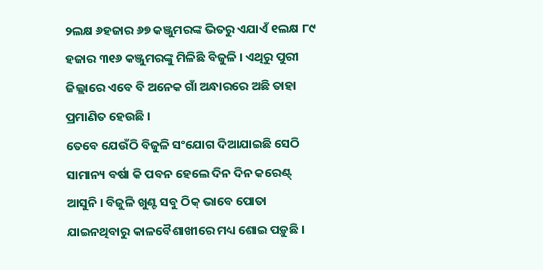୨ଲକ୍ଷ ୬ହଜାର ୬୭ କଞ୍ଜୁମରଙ୍କ ଭିତରୁ ଏଯାଏଁ ୧ଲକ୍ଷ ୮୯ ହଜାର ୩୧୬ କଞ୍ଜୁମରଙ୍କୁ ମିଳିଛି ବିଜୁଳି । ଏଥିରୁ ପୁରୀ ଜିଲ୍ଲାରେ ଏବେ ବି ଅନେକ ଗାଁ ଅନ୍ଧାରରେ ଅଛି ତାହା ପ୍ରମାଣିତ ହେଉଛି ।
ତେବେ ଯେଉଁଠି ବିଜୁଳି ସଂଯୋଗ ଦିଆଯାଇଛି ସେଠି ସାମାନ୍ୟ ବର୍ଷା କି ପବନ ହେଲେ ଦିନ ଦିନ କରେଣ୍ଟ୍ ଆସୁନି । ବିଜୁଳି ଖୁଣ୍ଟ ସବୁ ଠିକ୍ ଭାବେ ପୋତା ଯାଇନଥିବାରୁ କାଳବୈଶାଖୀରେ ମଧ୍ୟ ଶୋଇ ପଡ଼ୁଛି ।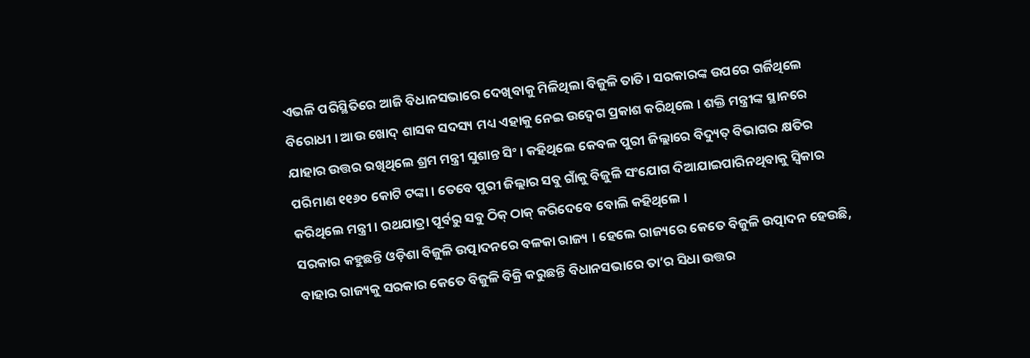ଏଭଳି ପରିସ୍ଥିତିରେ ଆଜି ବିଧାନସଭାରେ ଦେଖିବାକୁ ମିଳିଥିଲା ବିଜୁଳି ତାତି । ସରକାରଙ୍କ ଉପରେ ଗର୍ଜିଥିଲେ ବିରୋଧୀ । ଆଉ ଖୋଦ୍ ଶାସକ ସଦସ୍ୟ ମଧ୍ୟ ଏହାକୁ ନେଇ ଉଦ୍ବେଗ ପ୍ରକାଶ କରିଥିଲେ । ଶକ୍ତି ମନ୍ତ୍ରୀଙ୍କ ସ୍ଥାନରେ ଯାହାର ଉତ୍ତର ରଖିଥିଲେ ଶ୍ରମ ମନ୍ତ୍ରୀ ସୁଶାନ୍ତ ସିଂ । କହିଥିଲେ କେବଳ ପୁରୀ ଜିଲ୍ଲାରେ ବିଦ୍ୟୁତ୍ ବିଭାଗର କ୍ଷତିର ପରିମାଣ ୧୧୬୦ କୋଟି ଟଙ୍କା । ତେବେ ପୁରୀ ଜିଲ୍ଲାର ସବୁ ଗାଁକୁ ବିଜୁଳି ସଂଯୋଗ ଦିଆଯାଇପାରିନଥିବାକୁ ସ୍ବିକାର କରିଥିଲେ ମନ୍ତ୍ରୀ । ରଥଯାତ୍ରା ପୂର୍ବରୁ ସବୁ ଠିକ୍ ଠାକ୍ କରିଦେବେ ବୋଲି କହିଥିଲେ ।
ସରକାର କହୁଛନ୍ତି ଓଡ଼ିଶା ବିଜୁଳି ଉତ୍ପାଦନରେ ବଳକା ରାଜ୍ୟ । ହେଲେ ରାଜ୍ୟରେ କେତେ ବିଜୁଳି ଉତ୍ପାଦନ ହେଉଛି, ବାହାର ରାଜ୍ୟକୁ ସରକାର କେତେ ବିଜୁଳି ବିକ୍ରି କରୁଛନ୍ତି ବିଧାନସଭାରେ ତା’ର ସିଧା ଉତ୍ତର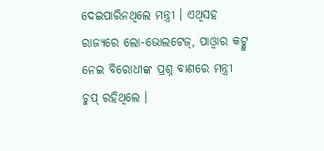ଦେଇପାରିନଥିଲେ ମନ୍ତ୍ରୀ । ଏଥିସହ ରାଜ୍ୟରେ ଲୋ-ଭୋଲଟେଜ୍, ପାଓ୍ବାର କଟ୍କୁ ନେଇ ବିରୋଧୀଙ୍କ ପ୍ରଶ୍ନ ବାଣରେ ମନ୍ତ୍ରୀ ଚୁପ୍ ରହିଥିଲେ ।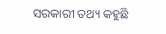ସରକାରୀ ତଥ୍ୟ କହୁଛି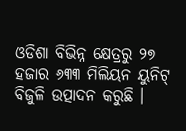ଓଡିଶା ବିଭିନ୍ନ କ୍ଷେତ୍ରରୁ ୨୭ ହଜାର ୬୩୩ ମିଲିୟନ ୟୁନିଟ୍ ବିଜୁଳି ଉତ୍ପାଦନ କରୁଛି ।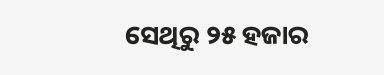ସେଥିରୁ ୨୫ ହଜାର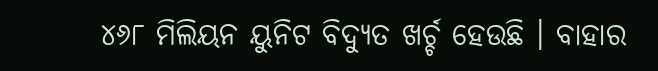୪୬୮ ମିଲିୟନ ୟୁନିଟ ବିଦ୍ୟୁତ ଖର୍ଚ୍ଚ ହେଉଛି । ବାହାର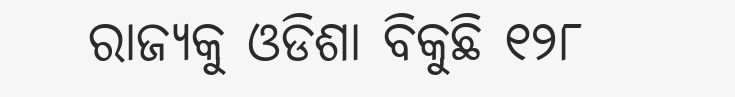ରାଜ୍ୟକୁ ଓଡିଶା ବିକୁଛି ୧୨୮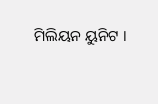ମିଲିୟନ ୟୁନିଟ ।